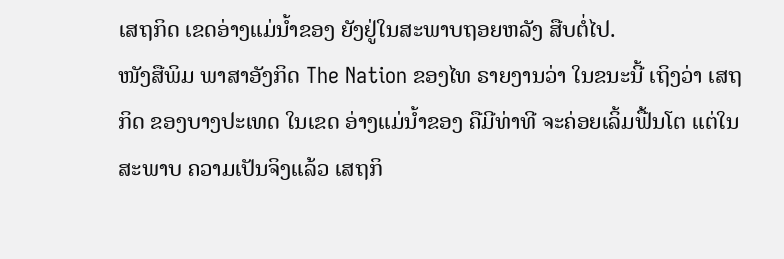ເສຖກິດ ເຂດອ່າງແມ່ນ້ຳຂອງ ຍັງຢູ່ໃນສະພາບຖອຍຫລັງ ສືບຕໍ່ໄປ.
ໜັງສືພິມ ພາສາອັງກິດ The Nation ຂອງໄທ ຣາຍງານວ່າ ໃນຂນະນີ້ ເຖິງວ່າ ເສຖກິດ ຂອງບາງປະເທດ ໃນເຂດ ອ່າງແມ່ນ້ຳຂອງ ຄືມີທ່າທີ ຈະຄ່ອຍເລິ້ມຟື້ນໂຕ ແຕ່ໃນສະພາບ ຄວາມເປັນຈິງແລ້ວ ເສຖກິ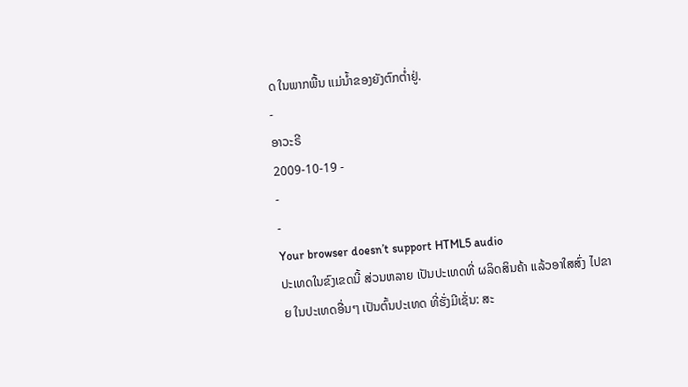ດ ໃນພາກພື້ນ ແມ່ນ້ຳຂອງຍັງຕົກຕ່ຳຢູ່.
-
ອາວະຣີ
2009-10-19 -
-
-
Your browser doesn’t support HTML5 audio
ປະເທດໃນຂົງເຂດນີ້ ສ່ວນຫລາຍ ເປັນປະເທດທີ່ ຜລິດສິນຄ້າ ແລ້ວອາໃສສົ່ງ ໄປຂາຍ ໃນປະເທດອື່ນໆ ເປັນຕົ້ນປະເທດ ທີ່ຮັ່ງມີເຊັ່ນ: ສະ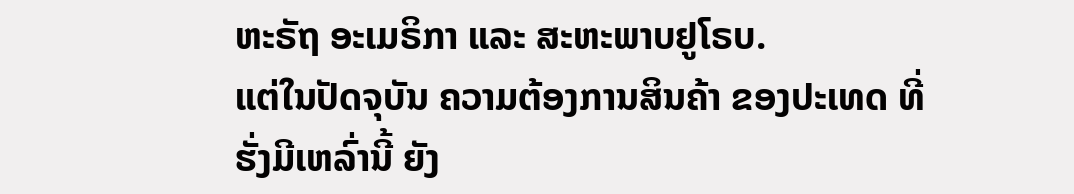ຫະຣັຖ ອະເມຣິກາ ແລະ ສະຫະພາບຢູໂຣບ.
ແຕ່ໃນປັດຈຸບັນ ຄວາມຕ້ອງການສິນຄ້າ ຂອງປະເທດ ທີ່ຮັ່ງມີເຫລົ່ານີ້ ຍັງ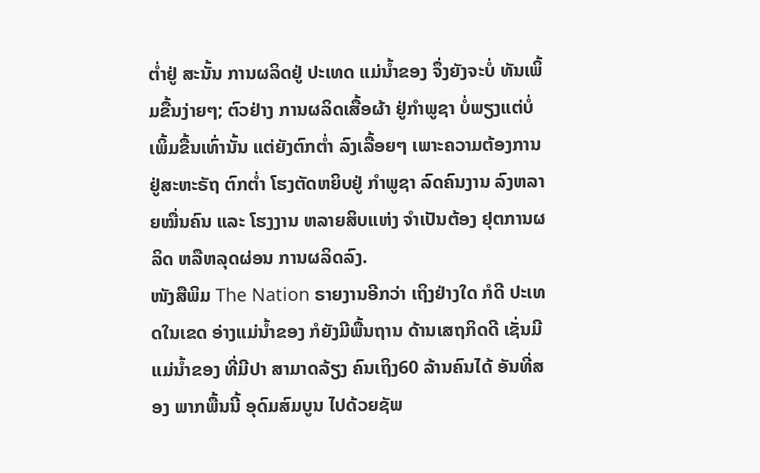ຕ່ຳຢູ່ ສະນັ້ນ ການຜລິດຢູ່ ປະເທດ ແມ່ນ້ຳຂອງ ຈຶ່ງຍັງຈະບໍ່ ທັນເພິ້ມຂື້ນງ່າຍໆ; ຕົວຢ່າງ ການຜລິດເສື້ອຜ້າ ຢູ່ກຳພູຊາ ບໍ່ພຽງແຕ່ບໍ່ ເພິ້ມຂື້ນເທົ່ານັ້ນ ແຕ່ຍັງຕົກຕ່ຳ ລົງເລື້ອຍໆ ເພາະຄວາມຕ້ອງການ ຢູ່ສະຫະຣັຖ ຕົກຕ່ຳ ໂຮງຕັດຫຍິບຢູ່ ກຳພູຊາ ລົດຄົນງານ ລົງຫລາຍໝື່ນຄົນ ແລະ ໂຮງງານ ຫລາຍສິບແຫ່ງ ຈຳເປັນຕ້ອງ ຢຸຕການຜລິດ ຫລືຫລຸດຜ່ອນ ການຜລິດລົງ.
ໜັງສືພິມ The Nation ຣາຍງານອີກວ່າ ເຖິງຢ່າງໃດ ກໍດີ ປະເທດໃນເຂດ ອ່າງແມ່ນ້ຳຂອງ ກໍຍັງມີພື້ນຖານ ດ້ານເສຖກິດດີ ເຊັ່ນມີ ແມ່ນ້ຳຂອງ ທີ່ມີປາ ສາມາດລ້ຽງ ຄົນເຖິງ60 ລ້ານຄົນໄດ້ ອັນທີ່ສອງ ພາກພື້ນນີ້ ອຸດົມສົມບູນ ໄປດ້ວຍຊັພ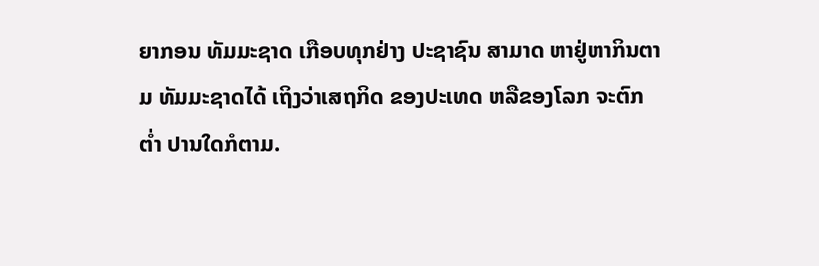ຍາກອນ ທັມມະຊາດ ເກືອບທຸກຢ່າງ ປະຊາຊົນ ສາມາດ ຫາຢູ່ຫາກິນຕາມ ທັມມະຊາດໄດ້ ເຖິງວ່າເສຖກິດ ຂອງປະເທດ ຫລືຂອງໂລກ ຈະຕົກຕ່ຳ ປານໃດກໍຕາມ.